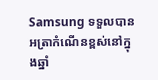Samsung ទទួលបានអត្រាកំណើនខ្ពស់នៅក្នុងឆ្នាំ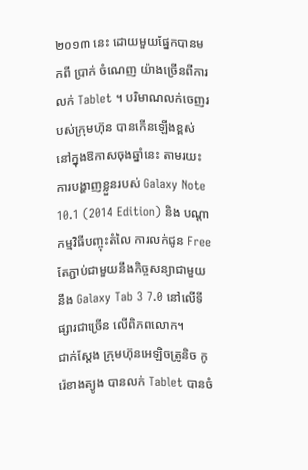២០១៣ នេះ ដោយមួយផ្នែកបានមកពី ប្រាក់ ចំណេញ យ៉ាងច្រើនពីការលក់ Tablet ។ បរិមាណលក់ចេញរបស់ក្រុមហ៊ុន បានកើនឡើងខ្ពស់ នៅក្នុងឱកាសចុងឆ្នាំនេះ តាមរយះការបង្ហាញខ្លួនរបស់ Galaxy Note 10.1 (2014 Edition) និង បណ្តាកម្មវិធីបញ្ចុះតំលៃ ការលក់ជូន Free តែភ្ជាប់ជាមួយនឹងកិច្ចសន្យាជាមួយនឹង Galaxy Tab 3 7.0 នៅលើទីផ្សារជាច្រើន លើពិភពលោក។
ជាក់ស្តែង ក្រុមហ៊ុនអេឡិចត្រូនិច កូរ៉េខាងត្យូង បានលក់ Tablet បានចំ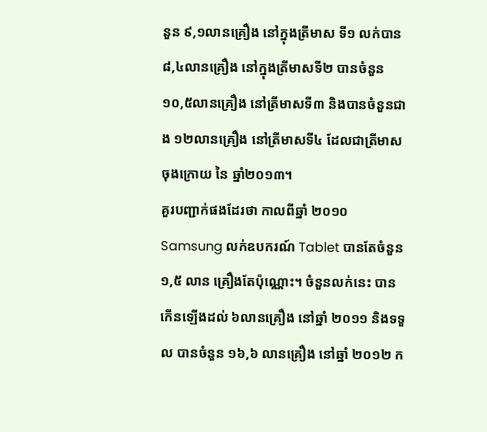នួន ៩,១លានគ្រឿង នៅក្នុងត្រីមាស ទី១ លក់បាន ៨,៤លានគ្រឿង នៅក្នុងត្រីមាសទី២ បានចំនួន ១០,៥លានគ្រឿង នៅត្រីមាសទី៣ និងបានចំនួនជាង ១២លានគ្រឿង នៅត្រីមាសទី៤ ដែលជាត្រីមាសចុងក្រោយ នៃ ឆ្នាំ២០១៣។
គួរបញ្ជាក់ផងដែរថា កាលពីឆ្នាំ ២០១០ Samsung លក់ឧបករណ៍ Tablet បានតែចំនួន ១,៥ លាន គ្រឿងតែប៉ុណ្ណោះ។ ចំនួនលក់នេះ បានកើនឡើងដល់ ៦លានគ្រឿង នៅឆ្នាំ ២០១១ និងទទួល បានចំនួន ១៦,៦ លានគ្រឿង នៅឆ្នាំ ២០១២ ក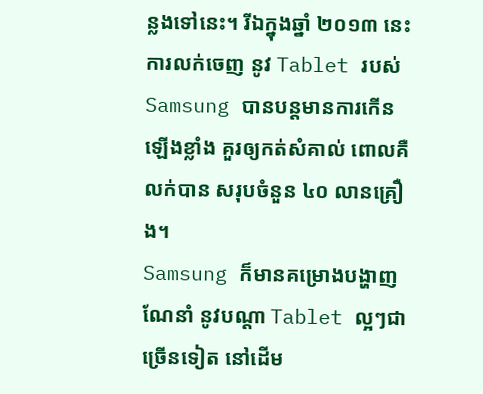ន្លងទៅនេះ។ រីឯក្នុងឆ្នាំ ២០១៣ នេះ ការលក់ចេញ នូវ Tablet របស់ Samsung បានបន្តមានការកើនឡើងខ្លាំង គួរឲ្យកត់សំគាល់ ពោលគឺលក់បាន សរុបចំនួន ៤០ លានគ្រឿង។
Samsung ក៏មានគម្រោងបង្ហាញណែនាំ នូវបណ្តា Tablet ល្អៗជាច្រើនទៀត នៅដើម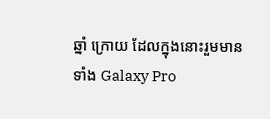ឆ្នាំ ក្រោយ ដែលក្នុងនោះរួមមានទាំង Galaxy Pro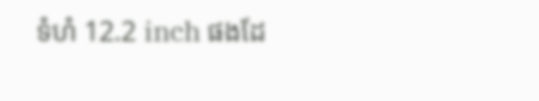ទំហំ 12.2 inch ផងដែ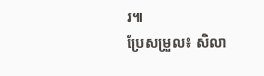រ៕
ប្រែសម្រួល៖ សិលា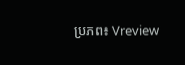ប្រភព៖ Vreview